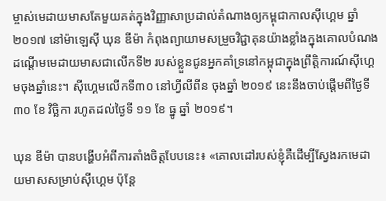ម្ចាស់មេដាយមាសតែមួយគត់ក្នុងវិញ្ញាសាប្រដាល់តំណាងឲ្យកម្ពុជាកាលស៊ីហ្គេម ឆ្នាំ ២០១៧ នៅម៉ាឡេស៊ី ឃុន ឌីម៉ា កំពុងព្យាយាមសម្រួចវិជ្ជាគុនយ៉ាងខ្លាំងក្នុងគោលបំណងដណ្ដើមមេដាយមាសជាលើកទី២ របស់ខ្លួនជូនអ្នកគាំទ្រនៅកម្ពុជាក្នុងព្រឹត្តិការណ៍ស៊ីហ្គេមចុងឆ្នាំនេះ។ ស៊ីហ្គេមលើកទី៣០ នៅហ្វីលីពីន ចុងឆ្នាំ ២០១៩ នេះនឹងចាប់ផ្ដើមពីថ្ងៃទី ៣០ ខែ វិច្ឆិកា រហូតដល់ថ្ងៃទី ១១ ខែ ធ្នូ ឆ្នាំ ២០១៩។

ឃុន ឌីម៉ា បានបង្ហើបអំពីការតាំងចិត្តបែបនេះ៖ «គោលដៅរបស់ខ្ញុំគឺដើម្បីស្វែងរកមេដាយមាសសម្រាប់ស៊ីហ្គេម ប៉ុន្តែ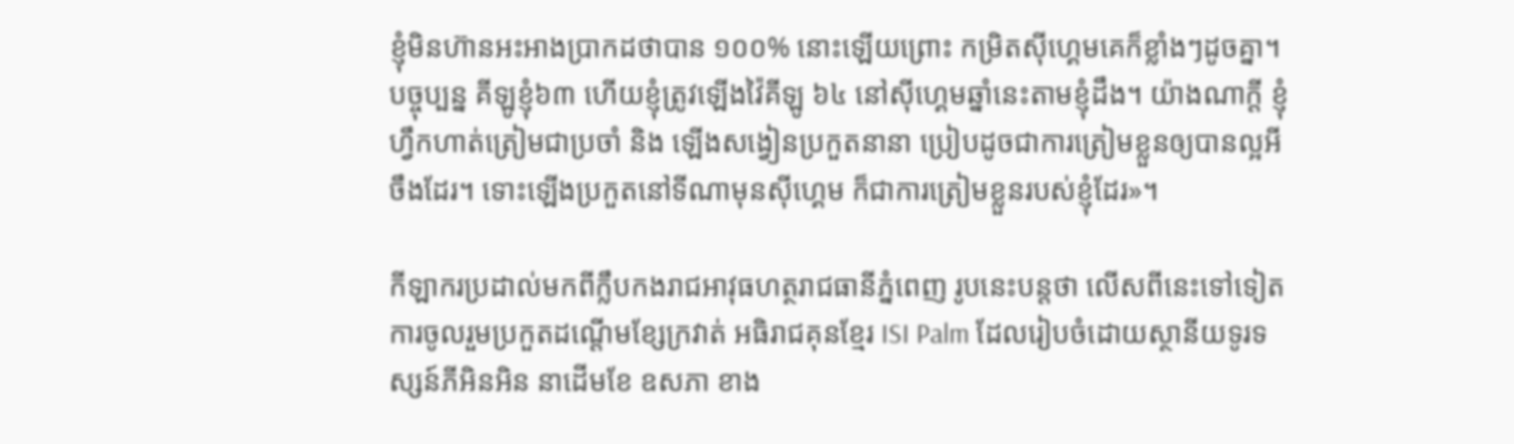ខ្ញុំមិនហ៊ានអះអាងប្រាកដថាបាន ១០០% នោះឡើយព្រោះ កម្រិតស៊ីហ្គេមគេក៏ខ្លាំងៗដូចគ្នា។ បច្ចុប្បន្ន គីឡូខ្ញុំ៦៣ ហើយខ្ញុំត្រូវឡើងវ៉ៃគីឡូ ៦៤ នៅស៊ីហ្គេមឆ្នាំនេះតាមខ្ញុំដឹង។ យ៉ាងណាក្ដី ខ្ញុំហ្វឹកហាត់ត្រៀមជាប្រចាំ និង ឡើងសង្វៀនប្រកួតនានា ប្រៀបដូចជាការត្រៀមខ្លួនឲ្យបានល្អអីចឹងដែរ។ ទោះឡើងប្រកួតនៅទីណាមុនស៊ីហ្គេម ក៏ជាការត្រៀមខ្លួនរបស់ខ្ញុំដែរ»។

កីឡាករប្រដាល់មកពីក្លឹបកងរាជអាវុធហត្ថរាជធានីភ្នំពេញ រូបនេះបន្តថា លើសពីនេះទៅទៀតការចូលរួមប្រកួតដណ្ដើមខ្សែក្រវាត់ អធិរាជគុនខ្មែរ ISI Palm ដែលរៀបចំដោយស្ថានីយទូរទស្សន៍ភីអិនអិន នាដើមខែ ឧសភា ខាង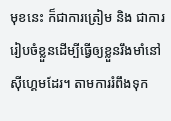មុខនេះ ក៏ជាការត្រៀម និង ជាការរៀបចំខ្លួនដើម្បីធ្វើឲ្យខ្លួនរឹងមាំនៅស៊ីហ្គេមដែរ។ តាមការរំពឹងទុក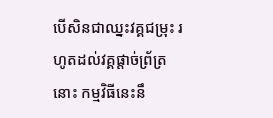បើសិនជាឈ្នះវគ្គជម្រុះ រហូតដល់វគ្គផ្ដាច់ព្រ័ត្រនោះ កម្មវិធីនេះនឹ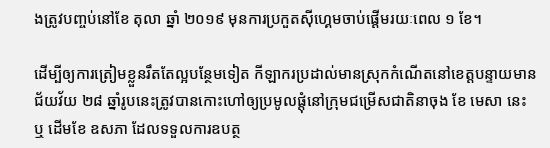ងត្រូវបញ្ចប់នៅខែ តុលា ឆ្នាំ ២០១៩ មុនការប្រកួតស៊ីហ្គេមចាប់ផ្ដើមរយៈពេល ១ ខែ។

ដើម្បីឲ្យការត្រៀមខ្លួនរឹតតែល្អបន្ថែមទៀត កីឡាករប្រដាល់មានស្រុកកំណើតនៅខេត្តបន្ទាយមានជ័យវ័យ ២៨ ឆ្នាំរូបនេះត្រូវបានកោះហៅឲ្យប្រមូលផ្ដុំនៅក្រុមជម្រើសជាតិនាចុង ខែ មេសា នេះ ឬ ដើមខែ ឧសភា ដែលទទួលការឧបត្ថ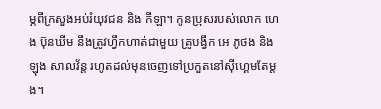ម្ភពីក្រសួងអប់រំយុវជន និង កីឡា។ កូនប្រុសរបស់លោក ហេង ប៊ុនឃីម នឹងត្រូវហ្វឹកហាត់ជាមួយ គ្រូបង្វឹក អេ ភូថង និង ឡុង សាលវ័ន្ត រហូតដល់មុនចេញទៅប្រកួតនៅស៊ីហ្គេមតែម្ដង។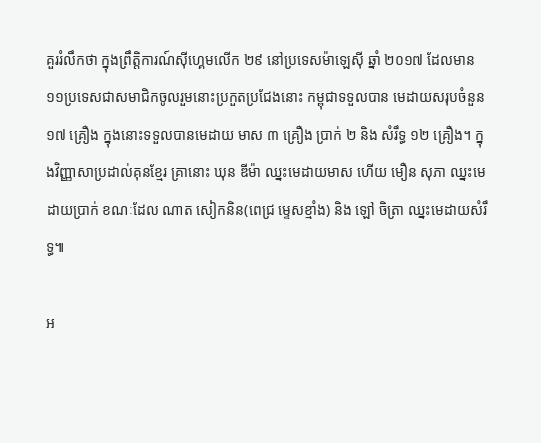គួររំលឹកថា ក្នុងព្រឹត្តិការណ៍ស៊ីហ្គេមលើក ២៩ នៅប្រទេសម៉ាឡេស៊ី ឆ្នាំ ២០១៧ ដែលមាន១១ប្រទេសជាសមាជិកចូលរួមនោះប្រកួតប្រជែងនោះ កម្ពុជាទទួលបាន មេដាយសរុបចំនួន ១៧ គ្រឿង ក្នុងនោះទទួលបានមេដាយ មាស ៣ គ្រឿង ប្រាក់ ២ និង សំរឹទ្ធ ១២ គ្រឿង។ ក្នុងវិញ្ញាសាប្រដាល់គុនខ្មែរ គ្រានោះ ឃុន ឌីម៉ា ឈ្នះមេដាយមាស ហើយ មឿន សុភា ឈ្នះមេដាយប្រាក់ ខណៈដែល ណាត សៀកនិន(ពេជ្រ ម្ទេសខ្មាំង) និង ឡៅ ចិត្រា ឈ្នះមេដាយសំរឹទ្ធ៕

អ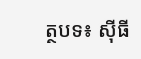ត្ថបទ៖ ស៊ីធី